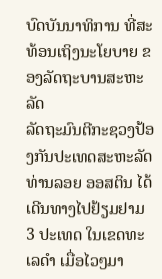ບົດບັນນາທິການ ທີ່ສະທ້ອນເຖິງນະໂຍບາຍ ຂອງລັດຖະບານສະຫະລັດ
ລັດຖະມົນຕີກະຊວງປ້ອງກັນປະເທດສະຫະລັດ ທ່ານລອຍ ອອສຕິນ ໄດ້ເດີນທາງໄປຢ້ຽມຢາມ 3 ປະເທດ ໃນເຂດທະເລດຳ ເມື່ອໄວໆມາ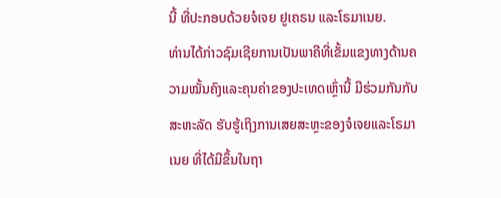ນີ້ ທີ່ປະກອບດ້ວຍຈໍເຈຍ ຢູເຄຣນ ແລະໂຣມາເນຍ.
ທ່ານໄດ້ກ່າວຊົມເຊີຍການເປັນພາຄີທີ່ເຂັ້ມແຂງທາງດ້ານຄວາມໝັ້ນຄົງແລະຄຸນຄ່າຂອງປະເທດເຫຼົ່ານີ້ ມີຮ່ວມກັນກັບສະຫະລັດ ຮັບຮູ້ເຖິງການເສຍສະຫຼະຂອງຈໍເຈຍແລະໂຣມາເນຍ ທີ່ໄດ້ມີຂຶ້ນໃນຖາ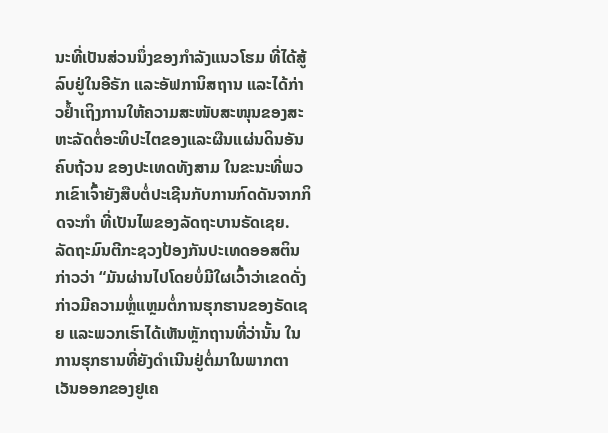ນະທີ່ເປັນສ່ວນນຶ່ງຂອງກຳລັງແນວໂຮມ ທີ່ໄດ້ສູ້ລົບຢູ່ໃນອີຣັກ ແລະອັຟການິສຖານ ແລະໄດ້ກ່າວຢ້ຳເຖິງການໃຫ້ຄວາມສະໜັບສະໜຸນຂອງສະຫະລັດຕໍ່ອະທິປະໄຕຂອງແລະຜືນແຜ່ນດິນອັນຄົບຖ້ວນ ຂອງປະເທດທັງສາມ ໃນຂະນະທີ່ພວກເຂົາເຈົ້າຍັງສືບຕໍ່ປະເຊີນກັບການກົດດັນຈາກກິດຈະກຳ ທີ່ເປັນໄພຂອງລັດຖະບານຣັດເຊຍ.
ລັດຖະມົນຕີກະຊວງປ້ອງກັນປະເທດອອສຕິນ ກ່າວວ່າ “ມັນຜ່ານໄປໂດຍບໍ່ມີໃຜເວົ້າວ່າເຂດດັ່ງກ່າວມີຄວາມຫຼໍ່ແຫຼມຕໍ່ການຮຸກຮານຂອງຣັດເຊຍ ແລະພວກເຮົາໄດ້ເຫັນຫຼັກຖານທີ່ວ່ານັ້ນ ໃນການຮຸກຮານທີ່ຍັງດຳເນີນຢູ່ຕໍ່ມາໃນພາກຕາເວັນອອກຂອງຢູເຄ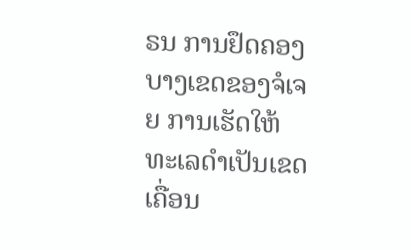ຣນ ການຢຶດຄອງບາງເຂດຂອງຈໍເຈຍ ການເຮັດໃຫ້ທະເລດຳເປັນເຂດເຄື່ອນ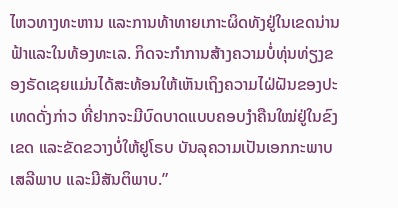ໄຫວທາງທະຫານ ແລະການທ້າທາຍເກາະຜິດທັງຢູ່ໃນເຂດນ່ານຟ້າແລະໃນທ້ອງທະເລ. ກິດຈະກຳການສ້າງຄວາມບໍ່ທຸ່ນທ່ຽງຂອງຣັດເຊຍແມ່ນໄດ້ສະທ້ອນໃຫ້ເຫັນເຖິງຄວາມໄຝ່ຝັນຂອງປະເທດດັ່ງກ່າວ ທີ່ຢາກຈະມີບົດບາດແບບຄອບງຳຄືນໃໝ່ຢູ່ໃນຂົງເຂດ ແລະຂັດຂວາງບໍ່ໃຫ້ຢູໂຣບ ບັນລຸຄວາມເປັນເອກກະພາບ ເສລີພາບ ແລະມີສັນຕິພາບ.”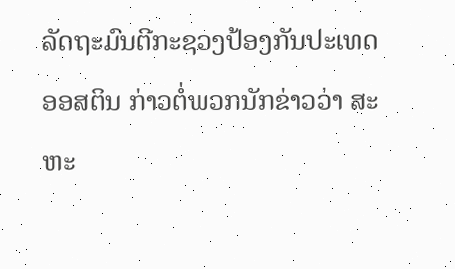ລັດຖະມົນຕີກະຊວງປ້ອງກັນປະເທດອອສຕິນ ກ່າວຕໍ່ພວກນັກຂ່າວວ່າ ສະຫະ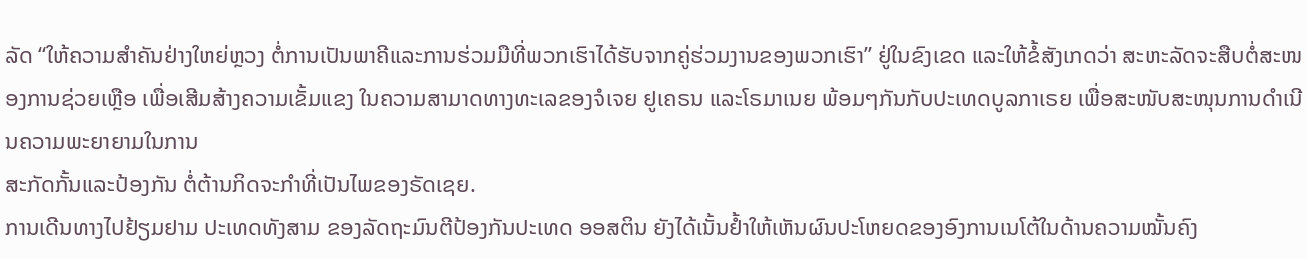ລັດ “ໃຫ້ຄວາມສຳຄັນຢ່າງໃຫຍ່ຫຼວງ ຕໍ່ການເປັນພາຄີແລະການຮ່ວມມືທີ່ພວກເຮົາໄດ້ຮັບຈາກຄູ່ຮ່ວມງານຂອງພວກເຮົາ” ຢູ່ໃນຂົງເຂດ ແລະໃຫ້ຂໍ້ສັງເກດວ່າ ສະຫະລັດຈະສືບຕໍ່ສະໜອງການຊ່ວຍເຫຼືອ ເພື່ອເສີມສ້າງຄວາມເຂັ້ມແຂງ ໃນຄວາມສາມາດທາງທະເລຂອງຈໍເຈຍ ຢູເຄຣນ ແລະໂຣມາເນຍ ພ້ອມໆກັນກັບປະເທດບູລກາເຣຍ ເພື່ອສະໜັບສະໜຸນການດຳເນີນຄວາມພະຍາຍາມໃນການ
ສະກັດກັ້ນແລະປ້ອງກັນ ຕໍ່ຕ້ານກິດຈະກຳທີ່ເປັນໄພຂອງຣັດເຊຍ.
ການເດີນທາງໄປຢ້ຽມຢາມ ປະເທດທັງສາມ ຂອງລັດຖະມົນຕີປ້ອງກັນປະເທດ ອອສຕິນ ຍັງໄດ້ເນັ້ນຢ້ຳໃຫ້ເຫັນຜົນປະໂຫຍດຂອງອົງການເນໂຕ້ໃນດ້ານຄວາມໝັ້ນຄົງ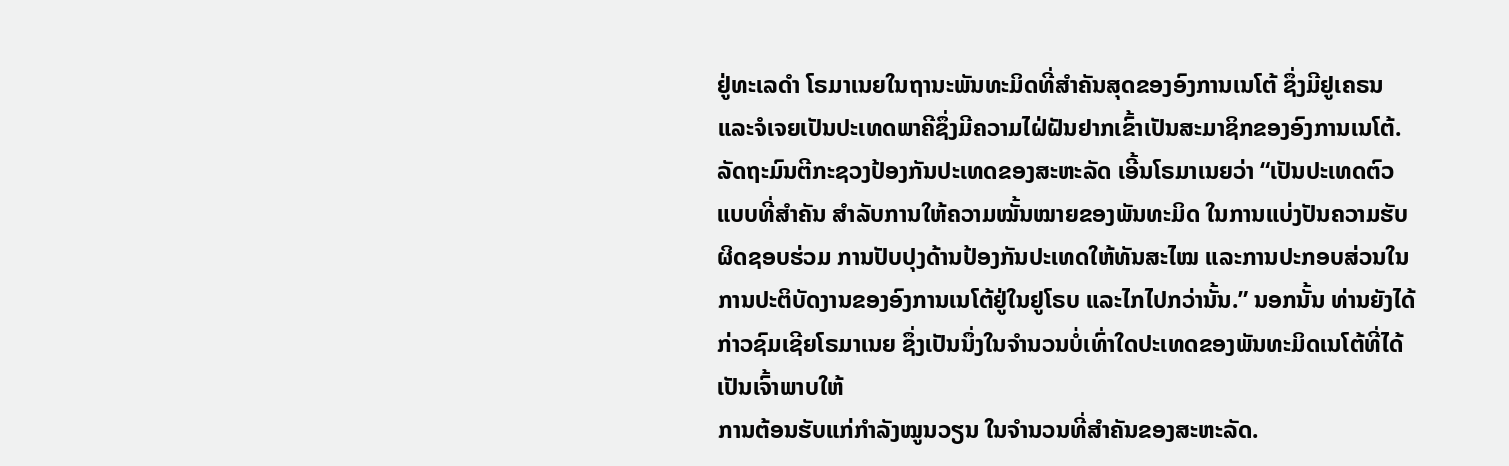ຢູ່ທະເລດຳ ໂຣມາເນຍໃນຖານະພັນທະມິດທີ່ສຳຄັນສຸດຂອງອົງການເນໂຕ້ ຊຶ່ງມີຢູເຄຣນ ແລະຈໍເຈຍເປັນປະເທດພາຄີຊຶ່ງມີຄວາມໄຝ່ຝັນຢາກເຂົ້າເປັນສະມາຊິກຂອງອົງການເນໂຕ້.
ລັດຖະມົນຕີກະຊວງປ້ອງກັນປະເທດຂອງສະຫະລັດ ເອີ້ນໂຣມາເນຍວ່າ “ເປັນປະເທດຕົວແບບທີ່ສຳຄັນ ສຳລັບການໃຫ້ຄວາມໝັ້ນໝາຍຂອງພັນທະມິດ ໃນການແບ່ງປັນຄວາມຮັບຜິດຊອບຮ່ວມ ການປັບປຸງດ້ານປ້ອງກັນປະເທດໃຫ້ທັນສະໄໝ ແລະການປະກອບສ່ວນໃນການປະຕິບັດງານຂອງອົງການເນໂຕ້ຢູ່ໃນຢູໂຣບ ແລະໄກໄປກວ່ານັ້ນ.” ນອກນັ້ນ ທ່ານຍັງໄດ້ກ່າວຊົມເຊີຍໂຣມາເນຍ ຊຶ່ງເປັນນຶ່ງໃນຈຳນວນບໍ່ເທົ່າໃດປະເທດຂອງພັນທະມິດເນໂຕ້ທີ່ໄດ້ເປັນເຈົ້າພາບໃຫ້
ການຕ້ອນຮັບແກ່ກຳລັງໝູນວຽນ ໃນຈຳນວນທີ່ສຳຄັນຂອງສະຫະລັດ.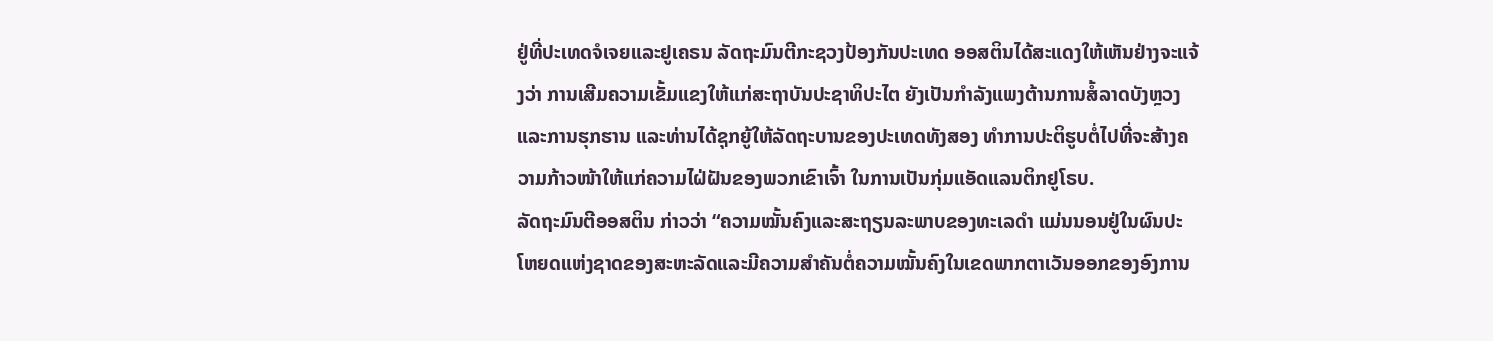ຢູ່ທີ່ປະເທດຈໍເຈຍແລະຢູເຄຣນ ລັດຖະມົນຕີກະຊວງປ້ອງກັນປະເທດ ອອສຕິນໄດ້ສະແດງໃຫ້ເຫັນຢ່າງຈະແຈ້ງວ່າ ການເສີມຄວາມເຂັ້ມແຂງໃຫ້ແກ່ສະຖາບັນປະຊາທິປະໄຕ ຍັງເປັນກຳລັງແພງຕ້ານການສໍ້ລາດບັງຫຼວງ ແລະການຮຸກຮານ ແລະທ່ານໄດ້ຊຸກຍູ້ໃຫ້ລັດຖະບານຂອງປະເທດທັງສອງ ທຳການປະຕິຮູບຕໍ່ໄປທີ່ຈະສ້າງຄວາມກ້າວໜ້າໃຫ້ແກ່ຄວາມໄຝ່ຝັນຂອງພວກເຂົາເຈົ້າ ໃນການເປັນກຸ່ມແອັດແລນຕິກຢູໂຣບ.
ລັດຖະມົນຕີອອສຕິນ ກ່າວວ່າ “ຄວາມໝັ້ນຄົງແລະສະຖຽນລະພາບຂອງທະເລດຳ ແມ່ນນອນຢູ່ໃນຜົນປະໂຫຍດແຫ່ງຊາດຂອງສະຫະລັດແລະມີຄວາມສຳຄັນຕໍ່ຄວາມໝັ້ນຄົງໃນເຂດພາກຕາເວັນອອກຂອງອົງການ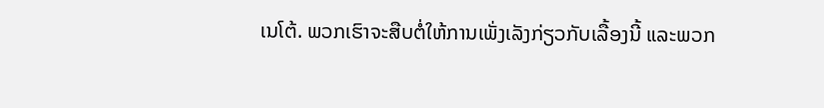ເນໂຕ້. ພວກເຮົາຈະສືບຕໍ່ໃຫ້ການເພັ່ງເລັງກ່ຽວກັບເລື້ອງນີ້ ແລະພວກ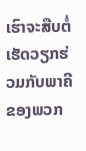ເຮົາຈະສືບຕໍ່ເຮັດວຽກຮ່ວມກັບພາຄີຂອງພວກ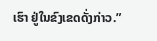ເຮົາ ຢູ່ໃນຂົງເຂດດັ່ງກ່າວ.”